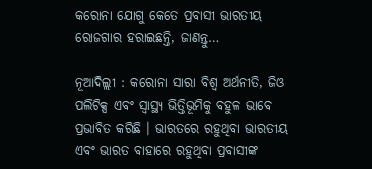କରୋନା ଯୋଗୁ କେତେ ପ୍ରବାସୀ ଭାରତୀୟ ରୋଜଗାର ହରାଇଛନ୍ତି, ଜାଣନ୍ତୁ…

ନୂଆଦିଲ୍ଲୀ : କରୋନା ସାରା ବିଶ୍ୱ ଅର୍ଥନୀତି, ଜିଓ ପଲିଟିକ୍ସ ଏବଂ ସ୍ୱାସ୍ଥ୍ୟ ଭିତ୍ତିଭୂମିକୁ ବହୁଳ ଭାବେ ପ୍ରଭାବିତ କରିଛି । ଭାରତରେ ରହୁଥିବା ଭାରତୀୟ ଏବଂ ଭାରତ ବାହାରେ ରହୁଥିବା ପ୍ରବାସୀଙ୍କ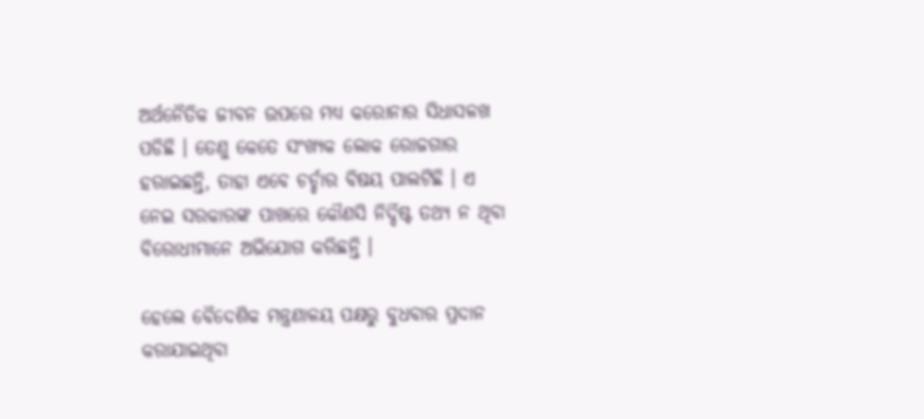ଅର୍ଥନୈତିକ ଜୀବନ ଉପରେ ମଧ୍ୟ କରୋନାର ସିଧାସଳଖ ପଡିଛି । ତେଣୁ କେତେ ସଂଖ୍ୟକ ଲୋକ ରୋଜଗାର ହରାଇଛନ୍ତି, ତାହା ଏବେ ଚର୍ଚ୍ଚାର ବିଷୟ ପାଲଟିଛି । ଏ ନେଇ ସରକାରଙ୍କ ପାଖରେ କୌଣସି ନିର୍ଦ୍ଦିଷ୍ଟ ତଥ୍ୟ ନ ଥିବା ବିରୋଧୀମାନେ ଅଭିଯୋଗ କରିଛନ୍ତି ।

ହେଲେ ବୈଦେଶିକ ମନ୍ତ୍ରଣାଳୟ ପକ୍ଷରୁ ବୁଧବାର ପ୍ରଦାନ କରାଯାଇଥିବା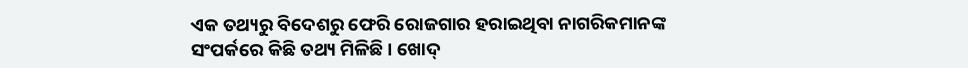ଏକ ତଥ୍ୟରୁ ବିଦେଶରୁ ଫେରି ରୋଜଗାର ହରାଇଥିବା ନାଗରିକମାନଙ୍କ ସଂପର୍କରେ କିଛି ତଥ୍ୟ ମିଳିଛି । ଖୋଦ୍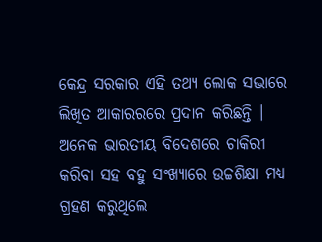କେନ୍ଦ୍ର ସରକାର ଏହି ତଥ୍ୟ ଲୋକ ସଭାରେ ଲିଖିତ ଆକାରରରେ ପ୍ରଦାନ କରିଛନ୍ତି । ଅନେକ ଭାରତୀୟ ବିଦେଶରେ ଚାକିରୀ କରିବା ସହ ବହୁ ସଂଖ୍ୟାରେ ଉଚ୍ଚଶିକ୍ଷା ମଧ୍ୟ ଗ୍ରହଣ କରୁଥିଲେ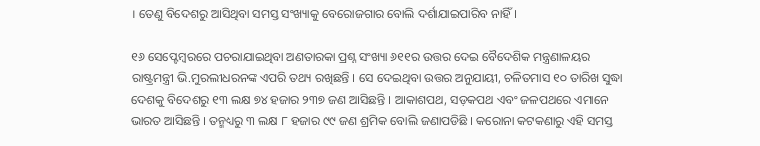। ତେଣୁ ବିଦେଶରୁ ଆସିଥିବା ସମସ୍ତ ସଂଖ୍ୟାକୁ ବେରୋଜଗାର ବୋଲି ଦର୍ଶାଯାଇପାରିବ ନାହିଁ ।

୧୬ ସେପ୍ଟେମ୍ବରରେ ପଚରାଯାଇଥିବା ଅଣତାରକା ପ୍ରଶ୍ନ ସଂଖ୍ୟା ୬୧୧ର ଉତ୍ତର ଦେଇ ବୈଦେଶିକ ମନ୍ତ୍ରଣାଳୟର ରାଷ୍ଟ୍ରମନ୍ତ୍ରୀ ଭି.ମୁରଲୀଧରନଙ୍କ ଏପରି ତଥ୍ୟ ରଖିଛନ୍ତି । ସେ ଦେଇଥିବା ଉତ୍ତର ଅନୁଯାୟୀ, ଚଳିତମାସ ୧୦ ତାରିଖ ସୁଦ୍ଧା ଦେଶକୁ ବିଦେଶରୁ ୧୩ ଲକ୍ଷ ୭୪ ହଜାର ୨୩୭ ଜଣ ଆସିଛନ୍ତି । ଆକାଶପଥ, ସଡ଼କପଥ ଏବଂ ଜଳପଥରେ ଏମାନେ ଭାରତ ଆସିଛନ୍ତି । ତନ୍ମଧ୍ୟରୁ ୩ ଲକ୍ଷ ୮ ହଜାର ୯୯ ଜଣ ଶ୍ରମିକ ବୋଲି ଜଣାପଡିଛି । କରୋନା କଟକଣାରୁ ଏହି ସମସ୍ତ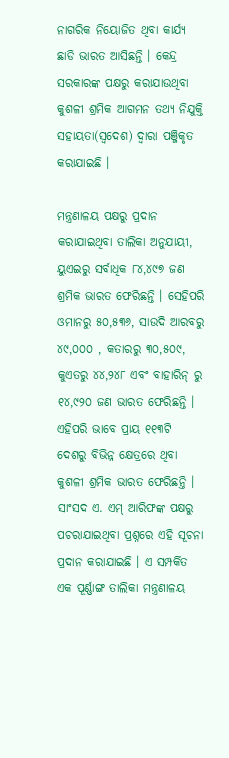ନାଗରିକ ନିୟୋଜିତ ଥିବା କାର୍ଯ୍ୟ ଛାଡି ଭାରତ ଆସିଛନ୍ତି । କେନ୍ଦ୍ର ସରକାରଙ୍କ ପକ୍ଷରୁ କରାଯାଉଥିବା କୁଶଳୀ ଶ୍ରମିକ ଆଗମନ ତଥ୍ୟ ନିଯୁକ୍ତି ସହାୟତା(ସ୍ୱଦେଶ) ଦ୍ୱାରା ପଞ୍ଜିକୃତ କରାଯାଇଛି ।

ମନ୍ତ୍ରଣାଳୟ ପକ୍ଷରୁ ପ୍ରଦାନ କରାଯାଇଥିବା ତାଲିକା ଅନୁଯାୟୀ, ୟୁଏଇରୁ ସର୍ବାଧିକ ୮୪,୪୯୭ ଜଣ ଶ୍ରମିକ ଭାରତ ଫେରିଛନ୍ତି । ସେହିପରି ଓମାନରୁ ୫୦,୫୩୬, ସାଉଦି ଆରବରୁ ୪୯,୦୦୦ , କତାରରୁ ୩୦,୫୦୯, କୁଏତରୁ ୪୪,୨୪୮ ଏବଂ ବାହାରିନ୍ ରୁ ୧୪,୯୨୦ ଜଣ ଭାରତ ଫେରିଛନ୍ତି । ଏହିପରି ଭାବେ ପ୍ରାୟ ୧୧୩ଟି ଦେଶରୁ ବିଭିନ୍ନ କ୍ଷେତ୍ରରେ ଥିବା କୁଶଳୀ ଶ୍ରମିକ ଭାରତ ଫେରିଛନ୍ତି । ସାଂସଦ ଏ. ଏମ୍ ଆରିଫଙ୍କ ପକ୍ଷରୁ ପଚରାଯାଇଥିବା ପ୍ରଶ୍ନରେ ଏହି ସୂଚନା ପ୍ରଦାନ କରାଯାଇଛି । ଏ ସମ୍ପର୍କିତ ଏକ ପୂର୍ଣ୍ଣାଙ୍ଗ ତାଲିକା ମନ୍ତ୍ରଣାଳୟ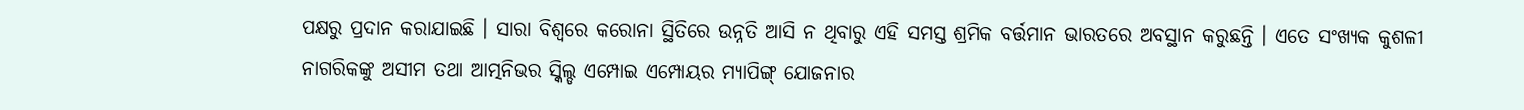ପକ୍ଷରୁ ପ୍ରଦାନ କରାଯାଇଛି । ସାରା ବିଶ୍ୱରେ କରୋନା ସ୍ଥିତିରେ ଉନ୍ନତି ଆସି ନ ଥିବାରୁ ଏହି ସମସ୍ତ ଶ୍ରମିକ ବର୍ତ୍ତମାନ ଭାରତରେ ଅବସ୍ଥାନ କରୁଛନ୍ତି । ଏତେ ସଂଖ୍ୟକ କୁଶଳୀ ନାଗରିକଙ୍କୁ ଅସୀମ ତଥା ଆତ୍ମନିଭର ସ୍କିଲ୍ଡ ଏମ୍ପୋଇ ଏମ୍ପୋୟର ମ୍ୟାପିଙ୍ଗ୍ ଯୋଜନାର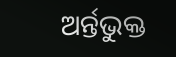ଅର୍ନ୍ତଭୁକ୍ତ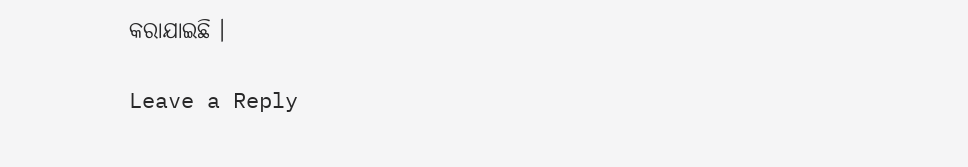କରାଯାଇଛି ।

Leave a Reply